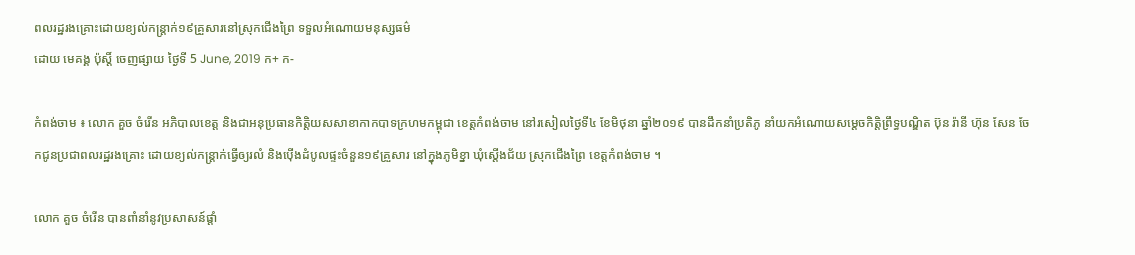ពលរដ្ឋរងគ្រោះដោយខ្យល់កន្ត្រាក់១៩គ្រួសារនៅស្រុកជើងព្រៃ ទទួលអំណោយមនុស្សធម៌
ដោយ មេគង្គ ប៉ុស្តិ៍ ចេញផ្សាយ ថ្ងៃទី 5 June, 2019 ក+ ក-

កំពង់ចាម ៖ លោក គួច ចំរើន អភិបាលខេត្ត និងជាអនុប្រធានកិត្តិយសសាខាកាកបាទក្រហមកម្ពុជា ខេត្តកំពង់ចាម នៅរសៀលថ្ងៃទី៤ ខែមិថុនា ឆ្នាំ២០១៩ បានដឹកនាំប្រតិភូ នាំយកអំណោយសម្ដេចកិត្តិព្រឹទ្ធបណ្ឌិត ប៊ុន រ៉ានី ហ៊ុន សែន ចែកជូនប្រជាពលរដ្ឋរងគ្រោះ ដោយខ្យល់កន្ត្រាក់ធ្វើឲ្យរលំ និងប៉ើងដំបូលផ្ទះចំនួន១៩គ្រួសារ នៅក្នុងភូមិខ្នា ឃុំស្ដើងជ័យ ស្រុកជើងព្រៃ ខេត្តកំពង់ចាម ។

លោក គួច ចំរើន បានពាំនាំនូវប្រសាសន៍ផ្តាំ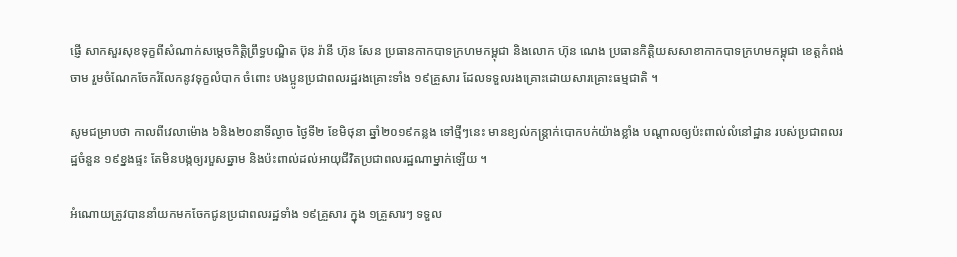ផ្ញើ សាកសួរសុខទុក្ខពីសំណាក់សម្ដេចកិត្តិព្រឹទ្ធបណ្ឌិត ប៊ុន រ៉ានី ហ៊ុន សែន ប្រធានកាកបាទក្រហមកម្ពុជា និងលោក ហ៊ុន ណេង ប្រធានកិត្តិយសសាខាកាកបាទក្រហមកម្ពុជា ខេត្តកំពង់ចាម រួមចំណែកចែករំលែកនូវទុក្ខលំបាក ចំពោះ បងប្អូនប្រជាពលរដ្ឋរងគ្រោះទាំង ១៩គ្រួសារ ដែលទទួលរងគ្រោះដោយសារគ្រោះធម្មជាតិ ។

សូមជម្រាបថា កាលពីវេលាម៉ោង ៦និង២០នាទីល្ងាច ថ្ងៃទី២ ខែមិថុនា ឆ្នាំ២០១៩កន្លង ទៅថ្មីៗនេះ មានខ្យល់កន្ត្រាក់បោកបក់យ៉ាងខ្លាំង បណ្ដាលឲ្យប៉ះពាល់លំនៅដ្ឋាន របស់ប្រជាពលរដ្ឋចំនួន ១៩ខ្នងផ្ទះ តែមិនបង្កឲ្យរបួសឆ្នាម និងប៉ះពាល់ដល់អាយុជីវិតប្រជាពលរដ្ឋណាម្នាក់ឡើយ ។

អំណោយត្រូវបាននាំយកមកចែកជូនប្រជាពលរដ្ឋទាំង ១៩គ្រួសារ ក្នុង ១គ្រួសារៗ ទទួល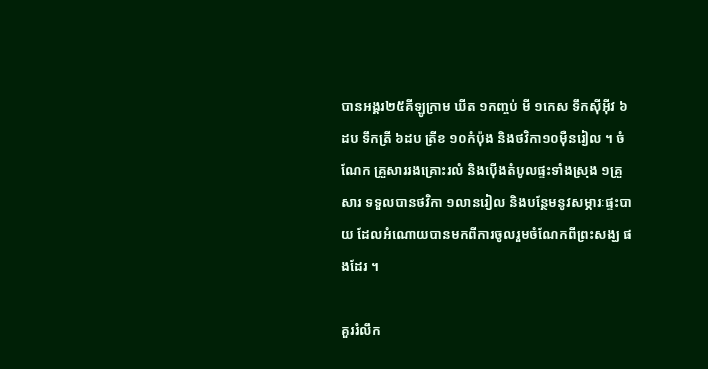បានអង្គរ២៥គីឡូក្រាម ឃីត ១កញ្ចប់ មី ១កេស ទឹកស៊ីអ៊ីវ ៦ដប ទឹកត្រី ៦ដប ត្រីខ ១០កំប៉ុង និងថវិកា១០ម៉ឺនរៀល ។ ចំណែក គ្រួសាររងគ្រោះរលំ និងប៉ើងតំបូលផ្ទះទាំងស្រុង ១គ្រួសារ ទទួលបានថវិកា ១លានរៀល និងបន្ថែមនូវសម្ភារៈផ្ទះបាយ ដែលអំណោយបានមកពីការចូលរួមចំណែកពីព្រះសង្ឃ ផងដែរ ។

គួររំលឹក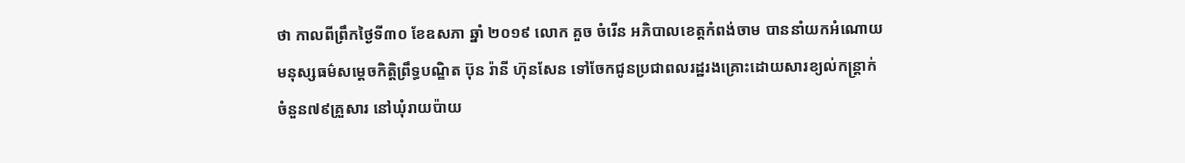ថា កាលពីព្រឹកថ្ងៃទី៣០ ខែឧសភា ឆ្នាំ ២០១៩ លោក គួច ចំរើន អភិបាលខេត្តកំពង់ចាម បាននាំយកអំណោយមនុស្សធម៌សម្តេចកិត្តិព្រឹទ្ធបណ្ឌិត ប៊ុន រ៉ានី ហ៊ុនសែន ទៅចែកជូនប្រជាពលរដ្ឋរងគ្រោះដោយសារខ្យល់កន្ត្រាក់ចំនួន៧៩គ្រួសារ នៅឃុំរាយប៉ាយ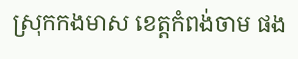ស្រុកកងមាស ខេត្តកំពង់ចាម ផង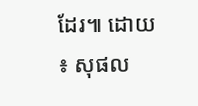ដែរ៕ ដោយ ៖ សុផល